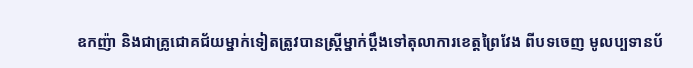ឧកញ៉ា និងជាគ្រូជោគជ័យម្នាក់ទៀតត្រូវបានស្ត្រីម្នាក់ប្តឹងទៅតុលាការខេត្តព្រៃវែង ពីបទចេញ មូលប្បទានប័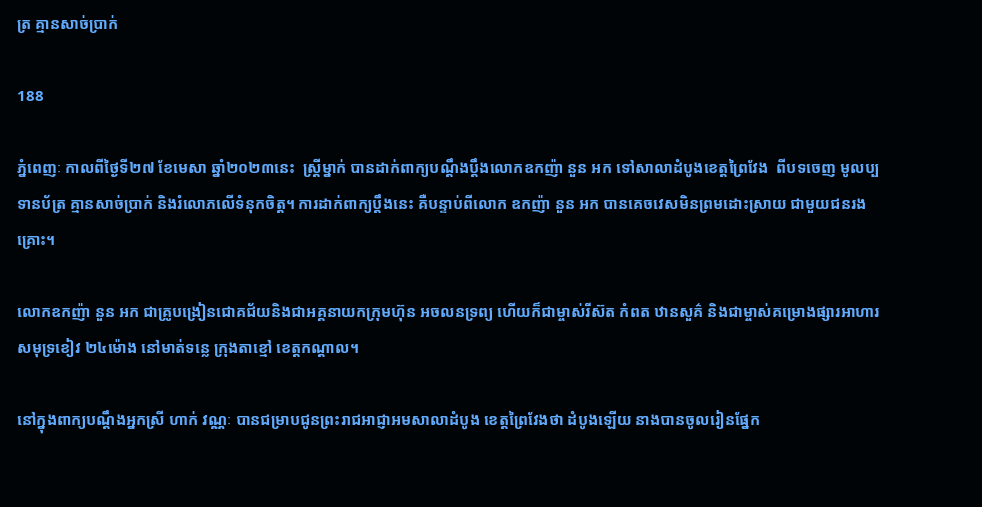ត្រ គ្មានសាច់ប្រាក់

188

ភ្នំពេញៈ កាលពីថ្ងៃទី២៧ ខែមេសា ឆ្នាំ២០២៣នេះ  ស្ត្រីម្នាក់ បានដាក់ពាក្យបណ្តឹងប្តឹងលោកឧកញ៉ា នួន អក ទៅសាលាដំបូងខេត្តព្រៃវែង  ពីបទចេញ មូលប្បទានប័ត្រ គ្មានសាច់ប្រាក់ និងរំលោភលើទំនុកចិត្ត។ ការដាក់ពាក្យប្តឹងនេះ គឺបន្ទាប់ពីលោក ឧកញ៉ា នួន អក បានគេចវេសមិនព្រមដោះស្រាយ ជាមួយជនរងគ្រោះ។

លោកឧកញ៉ា នួន អក ជាគ្រូបង្រៀនជោគជ័យនិងជាអគ្គនាយកក្រុមហ៊ុន អចលនទ្រព្យ ហើយក៏ជាម្ចាស់រីស៊ត កំពត ឋានសួគ៌ និងជាម្ចាស់គម្រោងផ្សារអាហារ សមុទ្រខៀវ ២៤ម៉ោង នៅមាត់ទន្លេ ក្រុងតាខ្មៅ ខេត្តកណ្ដាល។

នៅក្នុងពាក្យបណ្តឹងអ្នកស្រី ហាក់ វណ្ណៈ បានជម្រាបជូនព្រះរាជអាជ្ញាអមសាលាដំបូង ខេត្តព្រៃវែងថា ដំបូងឡើយ នាងបានចូលរៀនផ្នែក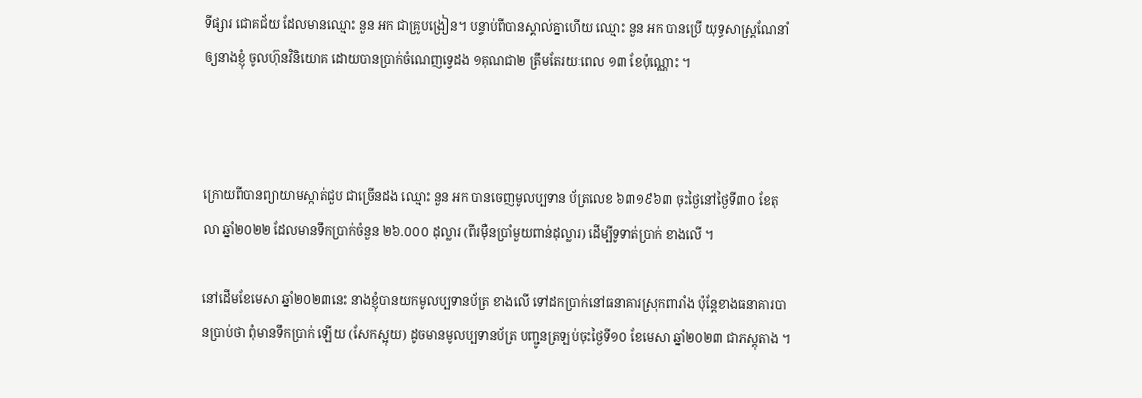ទីផ្សារ ជោគជ័យ ដែលមានឈ្មោះ នួន អក ជាគ្រូបង្រៀន។ បន្ទាប់ពីបានស្គាល់គ្នាហើយ ឈ្មោះ នួន អក បានប្រើ យុទ្ធសាស្ត្រណែនាំឲ្យនាងខ្ញុំ ចូលហ៊ុនវិនិយោគ ដោយបានប្រាក់ចំណេញទ្វេដង ១គុណជា២ ត្រឹមតែរយៈពេល ១៣ ខែប៉ុណ្ណោះ ។



ក្រោយពីបានព្យាយាមស្កាត់ជួប ជាច្រើនដង ឈ្មោះ នួន អក បានចេញមូលប្បទាន ប័ត្រលេខ ៦៣១៩៦៣ ចុះថ្ងៃនៅថ្ងៃទី៣០ ខែតុលា ឆ្នាំ២០២២ ដែលមានទឹកប្រាក់ចំនួន ២៦.០០០ ដុល្លារ (ពីរម៉ឺនប្រាំមួយពាន់ដុល្លារ) ដើម្បីទូទាត់ប្រាក់ ខាងលើ ។

នៅដើមខែមេសា ឆ្នាំ២០២៣នេះ នាងខ្ញុំបានយកមូលប្បទានប័ត្រ ខាងលើ ទៅដកប្រាក់នៅធនាគារស្រុកពារាំង ប៉ុន្តែខាងធនាគារបានប្រាប់ថា ពុំមានទឹកប្រាក់ ឡើយ (សែកស្អុយ) ដូចមានមូលប្បទានប័ត្រ បញ្ជូនត្រឡប់ចុះថ្ងៃទី១០ ខែមេសា ឆ្នាំ២០២៣ ជាភស្តុតាង ។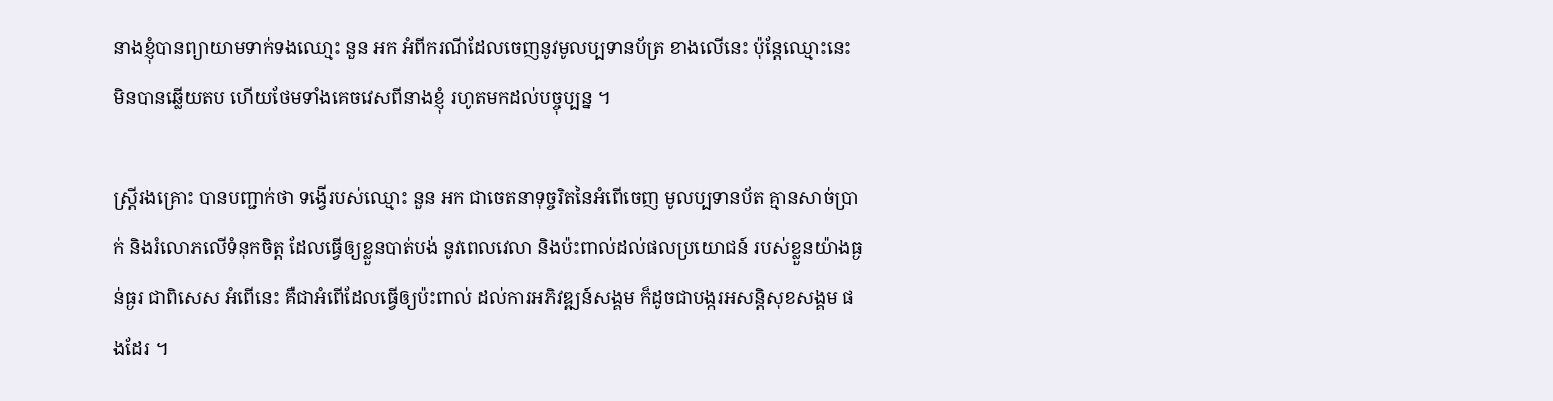នាងខ្ញុំបានព្យាយាមទាក់ទងឈោ្មះ នួន អក អំពីករណីដែលចេញនូវមូលប្បទានប័ត្រ ខាងលើនេះ ប៉ុន្តែឈ្មោះនេះ មិនបានឆ្លើយតប ហើយថែមទាំងគេចវេសពីនាងខ្ញុំ រហូតមកដល់បច្ចុប្បន្ន ។

ស្ត្រីរងគ្រោះ បានបញ្ជាក់ថា ទង្វើរបស់ឈ្មោះ នួន អក ជាចេតនាទុច្ចរិតនៃអំពើចេញ មូលប្បទានប័ត គ្មានសាច់ប្រាក់ និងរំលោភលើទំនុកចិត្ត ដែលធ្វើឲ្យខ្លួនបាត់បង់ នូវពេលវេលា និងប៉ះពាល់ដល់ផលប្រយោជន៍ របស់ខ្លួនយ៉ាងធ្ងន់ធ្ងរ ជាពិសេស អំពើនេះ គឺជាអំពើដែលធ្វើឲ្យប៉ះពាល់ ដល់ការអភិវឌ្ឍន៍សង្គម ក៏ដូចជាបង្ករអសន្តិសុខសង្គម ផងដែរ ។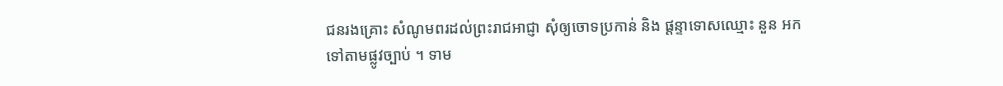ជនរងគ្រោះ សំណូមពរដល់ព្រះរាជអាជ្ញា សុំឲ្យចោទប្រកាន់ និង ផ្តន្ទាទោសឈ្មោះ នួន អក ទៅតាមផ្លូវច្បាប់ ។ ទាម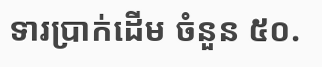ទារប្រាក់ដើម ចំនួន ៥០.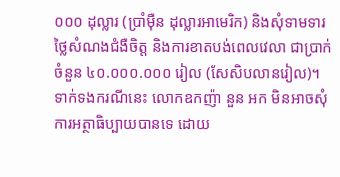០០០ ដុល្លារ (ប្រាំម៉ឺន ដុល្លារអាមេរិក) និងសុំទាមទារថ្លៃសំណងជំងឺចិត្ត និងការខាតបង់ពេលវេលា ជាប្រាក់ចំនួន ៤០.០០០.០០០ រៀល (សែសិបលានរៀល)។ ទាក់ទងករណីនេះ លោកឧកញ៉ា នួន អក មិនអាចសុំការអត្ថាធិប្បាយបានទេ ដោយ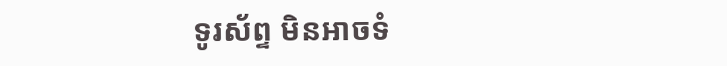ទូរស័ព្ទ មិនអាចទំ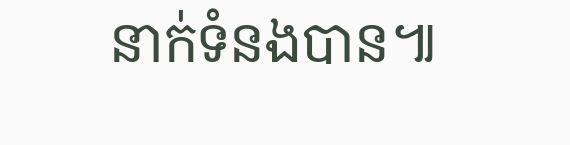នាក់ទំនងបាន៕